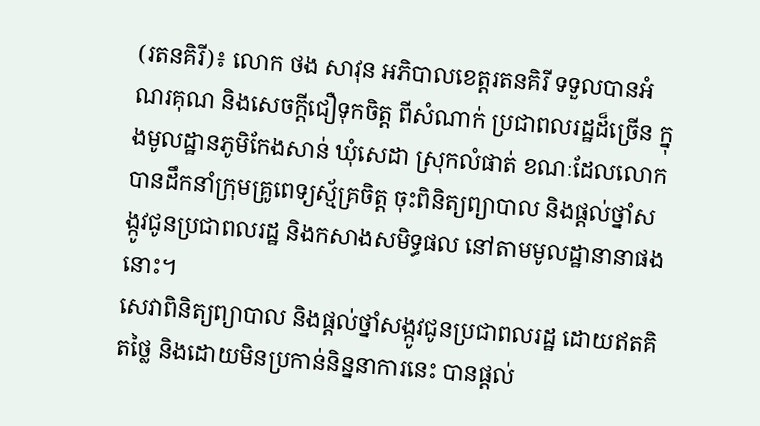(រតនគិរី)៖ លោក ថង សាវុន អភិបាលខេត្តរតនគិរី ទទួលបានអំណរគុណ និងសេចក្ដីជឿទុកចិត្ត ពីសំណាក់ ប្រជាពលរដ្ឋដ៏ច្រើន ក្នុងមូលដ្ឋានភូមិកែងសាន់ ឃុំសេដា ស្រុកលំផាត់ ខណៈដែលលោកបានដឹកនាំក្រុមគ្រូពេទ្យស្ម័គ្រចិត្ត ចុះពិនិត្យព្យាបាល និងផ្តល់ថ្នាំសង្កូវជូនប្រជាពលរដ្ឋ និងកសាងសមិទ្ធផល នៅតាមមូលដ្ឋានានាផងនោះ។
សេវាពិនិត្យព្យាបាល និងផ្តល់ថ្នាំសង្កូវជូនប្រជាពលរដ្ឋ ដោយឥតគិតថ្លៃ និងដោយមិនប្រកាន់និន្ននាការនេះ បានផ្ដល់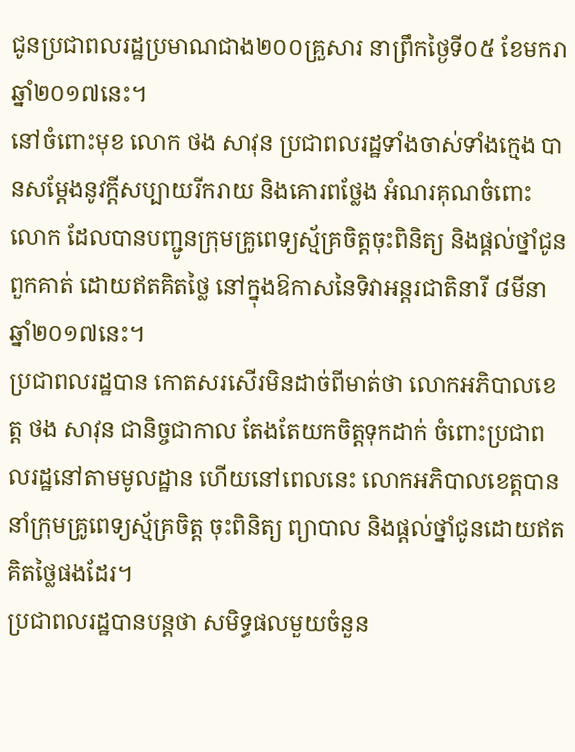ជូនប្រជាពលរដ្ឋប្រមាណជាង២០០គ្រួសារ នាព្រឹកថ្ងៃទី០៥ ខែមករា ឆ្នាំ២០១៧នេះ។
នៅចំពោះមុខ លោក ថង សាវុន ប្រជាពលរដ្ឋទាំងចាស់ទាំងក្មេង បានសម្តែងនូវក្តីសប្បាយរីករាយ និងគោរពថ្លែង អំណរគុណចំពោះលោក ដែលបានបញ្ជូនក្រុមគ្រូពេទ្យស្ម័គ្រចិត្តចុះពិនិត្យ និងផ្តល់ថ្នាំជូនពួកគាត់ ដោយឥតគិតថ្លៃ នៅក្នុងឱកាសនៃទិវាអន្តរជាតិនារី ៨មីនា ឆ្នាំ២០១៧នេះ។
ប្រជាពលរដ្ឋបាន កោតសរសើរមិនដាច់ពីមាត់ថា លោកអភិបាលខេត្ត ថង សាវុន ជានិច្ចជាកាល តែងតែយកចិត្តទុកដាក់ ចំពោះប្រជាពលរដ្ឋនៅតាមមូលដ្ឋាន ហើយនៅពេលនេះ លោកអភិបាលខេត្តបាននាំក្រុមគ្រូពេទ្យស្ម័គ្រចិត្ត ចុះពិនិត្យ ព្យាបាល និងផ្តល់ថ្នាំជូនដោយឥតគិតថ្លៃផងដែរ។
ប្រជាពលរដ្ឋបានបន្តថា សមិទ្ធផលមួយចំនួន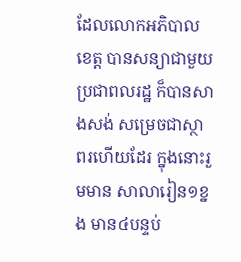ដែលលោកអភិបាលខេត្ត បានសន្យាជាមួយប្រជាពលរដ្ឋ ក៏បានសាងសង់ សម្រេចជាស្ថាពរហើយដែរ ក្នុងនោះរួមមាន សាលារៀន១ខ្នង មាន៤បន្ទប់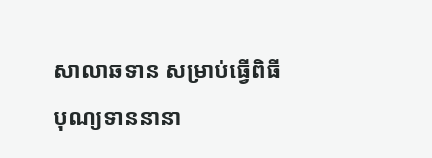សាលាឆទាន សម្រាប់ធ្វើពិធីបុណ្យទាននានា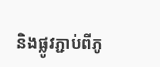និងផ្លូវភ្ជាប់ពីភូ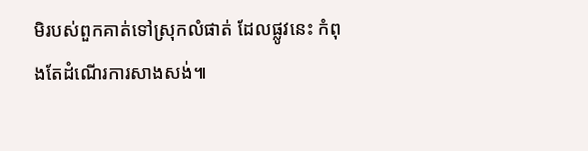មិរបស់ពួកគាត់ទៅស្រុកលំផាត់ ដែលផ្លូវនេះ កំពុងតែដំណើរការសាងសង់៕